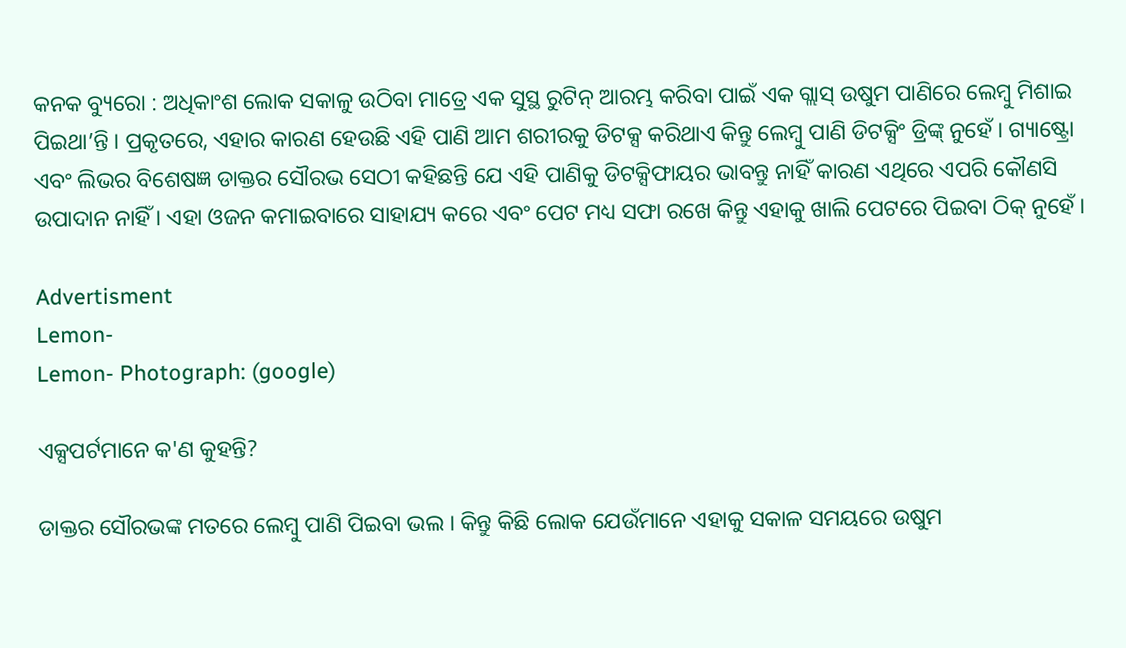କନକ ବ୍ୟୁରୋ : ଅଧିକାଂଶ ଲୋକ ସକାଳୁ ଉଠିବା ମାତ୍ରେ ଏକ ସୁସ୍ଥ ରୁଟିନ୍ ଆରମ୍ଭ କରିବା ପାଇଁ ଏକ ଗ୍ଲାସ୍ ଉଷୁମ ପାଣିରେ ଲେମ୍ବୁ ମିଶାଇ ପିଇଥା’ନ୍ତି । ପ୍ରକୃତରେ, ଏହାର କାରଣ ହେଉଛି ଏହି ପାଣି ଆମ ଶରୀରକୁ ଡିଟକ୍ସ କରିଥାଏ କିନ୍ତୁ ଲେମ୍ବୁ ପାଣି ଡିଟକ୍ସିଂ ଡ୍ରିଙ୍କ୍ ନୁହେଁ । ଗ୍ୟାଷ୍ଟ୍ରୋ ଏବଂ ଲିଭର ବିଶେଷଜ୍ଞ ଡାକ୍ତର ସୌରଭ ସେଠୀ କହିଛନ୍ତି ଯେ ଏହି ପାଣିକୁ ଡିଟକ୍ସିଫାୟର ଭାବନ୍ତୁ ନାହିଁ କାରଣ ଏଥିରେ ଏପରି କୌଣସି ଉପାଦାନ ନାହିଁ । ଏହା ଓଜନ କମାଇବାରେ ସାହାଯ୍ୟ କରେ ଏବଂ ପେଟ ମଧ୍ୟ ସଫା ରଖେ କିନ୍ତୁ ଏହାକୁ ଖାଲି ପେଟରେ ପିଇବା ଠିକ୍ ନୁହେଁ ।

Advertisment
Lemon-
Lemon- Photograph: (google)

ଏକ୍ସପର୍ଟମାନେ କ'ଣ କୁହନ୍ତି?

ଡାକ୍ତର ସୌରଭଙ୍କ ମତରେ ଲେମ୍ବୁ ପାଣି ପିଇବା ଭଲ । କିନ୍ତୁ କିଛି ଲୋକ ଯେଉଁମାନେ ଏହାକୁ ସକାଳ ସମୟରେ ଉଷୁମ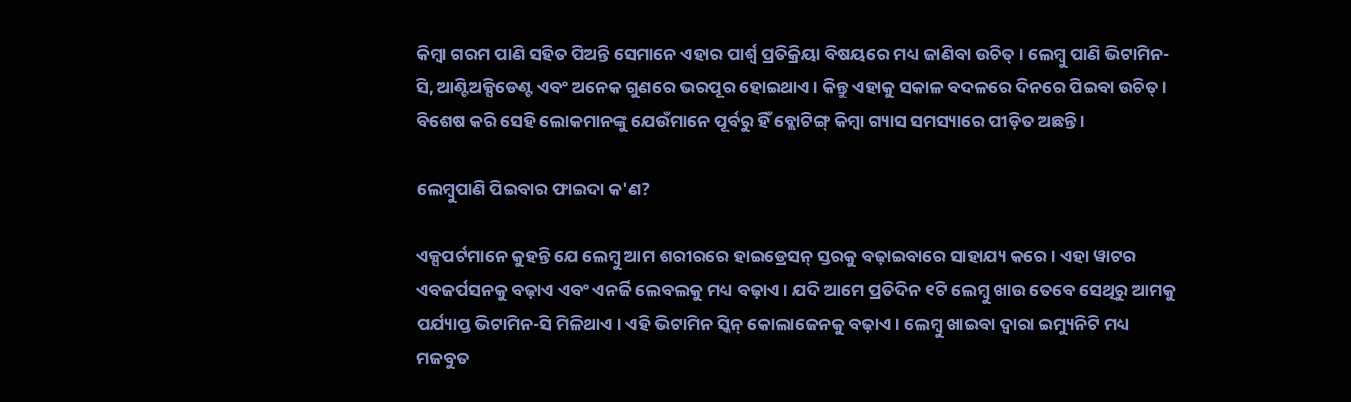କିମ୍ବା ଗରମ ପାଣି ସହିତ ପିଅନ୍ତି ସେମାନେ ଏହାର ପାର୍ଶ୍ୱ ପ୍ରତିକ୍ରିୟା ବିଷୟରେ ମଧ୍ୟ ଜାଣିବା ଉଚିତ୍ । ଲେମ୍ବୁ ପାଣି ଭିଟାମିନ-ସି, ଆଣ୍ଟିଅକ୍ସିଡେଣ୍ଟ ଏବଂ ଅନେକ ଗୁଣରେ ଭରପୂର ହୋଇଥାଏ । କିନ୍ତୁ ଏହାକୁ ସକାଳ ବଦଳରେ ଦିନରେ ପିଇବା ଉଚିତ୍ । ବିଶେଷ କରି ସେହି ଲୋକମାନଙ୍କୁ ଯେଉଁମାନେ ପୂର୍ବରୁ ହିଁ ବ୍ଲୋଟିଙ୍ଗ୍ କିମ୍ବା ଗ୍ୟାସ ସମସ୍ୟାରେ ପୀଡ଼ିତ ଅଛନ୍ତି ।

ଲେମ୍ବୁପାଣି ପିଇବାର ଫାଇଦା କ'ଣ?

ଏକ୍ସପର୍ଟମାନେ କୁହନ୍ତି ଯେ ଲେମ୍ବୁ ଆମ ଶରୀରରେ ହାଇଡ୍ରେସନ୍ ସ୍ତରକୁ ବଢ଼ାଇବାରେ ସାହାଯ୍ୟ କରେ । ଏହା ୱାଟର ଏବଜର୍ପସନକୁ ବଢ଼ାଏ ଏବଂ ଏନର୍ଜି ଲେବଲକୁ ମଧ୍ୟ ବଢ଼ାଏ । ଯଦି ଆମେ ପ୍ରତିଦିନ ୧ଟି ଲେମ୍ବୁ ଖାଉ ତେବେ ସେଥିରୁ ଆମକୁ ପର୍ଯ୍ୟାପ୍ତ ଭିଟାମିନ-ସି ମିଳିଥାଏ । ଏହି ଭିଟାମିନ ସ୍କିନ୍ କୋଲାଜେନକୁ ବଢ଼ାଏ । ଲେମ୍ବୁ ଖାଇବା ଦ୍ୱାରା ଇମ୍ୟୁନିଟି ମଧ୍ୟ ମଜବୁତ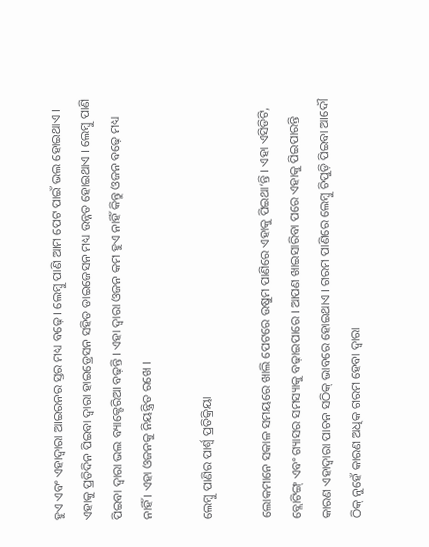ହୁଏ ଏବଂ ଏହାଦ୍ୱାରା ଆଇରନର ସ୍ତର ମଧ୍ୟ ବଢ଼େ । ଲେମ୍ବୁ ପାଣି ଆମ ପେଟ ପାଇଁ ଭଲ ହୋଇଥାଏ । ଏହାକୁ ପ୍ରତିଦିନ ପିଇବା ଦ୍ୱାରା ହାଇଡ୍ରେସନ ସହିତ ଡାଇଜେସନ ମଧ୍ୟ ଉନ୍ନତ ହୋଇଥାଏ । ଲେମ୍ବୁ ପାଣି ପିଇବା ଦ୍ୱାରା ଭଲ ବ୍ୟାକ୍ଟେରିଆ ବଢ଼ନ୍ତି । ଏହା ଦ୍ୱାରା ଓଜନ କମ ହୁଏ ନାହିଁ କିନ୍ତୁ ଓଜନ ବଢ଼େ ମଧ୍ୟ ନାହିଁ । ଏହା ଓଜନକୁ ନିୟନ୍ତ୍ରିତ ରଖେ ।

ଲେମ୍ବୁ ପାଣିର ପାର୍ଶ୍ୱ ପ୍ରତିକ୍ରିୟା

ଲୋକମାନେ ସକାଳ ସମୟରେ ଖାଲି ପେଟରେ ଉଷୁମ ପାଣିରେ ଏହାକୁ ପିଇଥା‘ନ୍ତି । ଏହା ଏସିଡିଟି, ବ୍ଲୋଟିଙ୍ଗ୍ ଏବଂ ଗ୍ୟାସର ସମସ୍ୟାକୁ ବଢ଼ାଇପାରେ । ଆପଣ ଖାଇସାରିବା ପରେ ଏହାକୁ ପିଇପାରନ୍ତି କାରଣ ଏହାଦ୍ୱାରା ପାଚନ ସଠିକ୍ ଭାବରେ ହୋଇଥାଏ । ଗରମ ପାଣିରେ ଲେମ୍ବୁ ଚିପୁଡ଼ି ପିଇବା ଆଦୌ ଠିକ୍ ନୁହେଁ କାରଣ ଅଧିକ ଗରମ ହେବା ଦ୍ୱାରା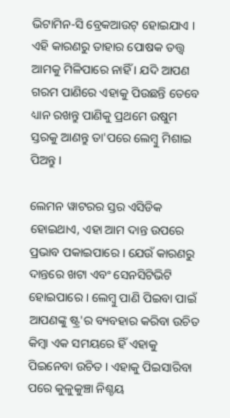ଭିଟାମିନ-ସି ବ୍ରେକଆଉଟ୍ ହୋଇଯାଏ । ଏହି କାରଣରୁ ତାହାର ପୋଷକ ତତ୍ତ୍ୱ ଆମକୁ ମିଳିପାରେ ନାହିଁ । ଯଦି ଆପଣ ଗରମ ପାଣିରେ ଏହାକୁ ପିଉଛନ୍ତି ତେବେ ଧ୍ୟାନ ରଖନ୍ତୁ ପାଣିକୁ ପ୍ରଥମେ ଉଷୁମ ସ୍ତରକୁ ଆଣନ୍ତୁ ତା'ପରେ ଲେମ୍ବୁ ମିଶାଇ ପିଅନ୍ତୁ ।

ଲେମନ ୱାଟରର ସ୍ତର ଏସିଡିକ ହୋଇଥାଏ, ଏହା ଆମ ଦାନ୍ତ ଉପରେ ପ୍ରଭାବ ପକାଇପାରେ । ଯେଉଁ କାରଣରୁ ଦାନ୍ତରେ ଖଟା ଏବଂ ସେନସିଟିଭିଟି ହୋଇପାରେ । ଲେମ୍ବୁ ପାଣି ପିଇବା ପାଇଁ ଆପଣଙ୍କୁ ଷ୍ଟ୍ର'ର ବ୍ୟବହାର କରିବା ଉଚିତ କିମ୍ବା ଏକ ସମୟରେ ହିଁ ଏହାକୁ ପିଇନେବା ଉଚିତ । ଏହାକୁ ପିଇସାରିବା ପରେ କୁଳୁକୁଞ୍ଚା ନିଶ୍ଚୟ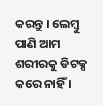କରନ୍ତୁ । ଲେମ୍ବୁ ପାଣି ଆମ ଶରୀରକୁ ଡିଟକ୍ସ କରେ ନାହିଁ ।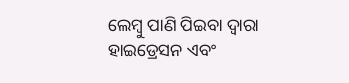ଲେମ୍ବୁ ପାଣି ପିଇବା ଦ୍ୱାରା ହାଇଡ୍ରେସନ ଏବଂ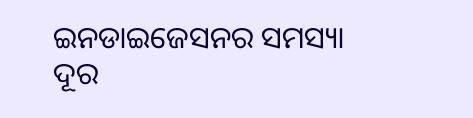ଇନଡାଇଜେସନର ସମସ୍ୟା ଦୂର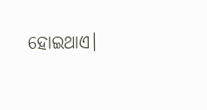ହୋଇଥାଏ।